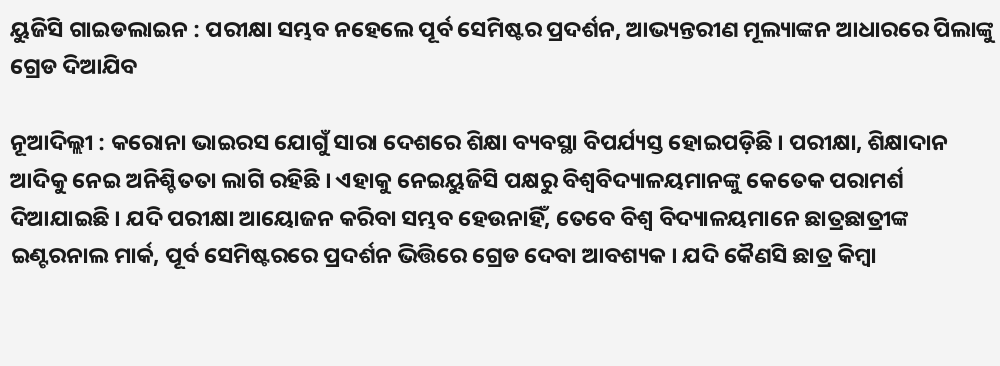ୟୁଜିସି ଗାଇଡଲାଇନ : ପରୀକ୍ଷା ସମ୍ଭବ ନହେଲେ ପୂର୍ବ ସେମିଷ୍ଟର ପ୍ରଦର୍ଶନ, ଆଭ୍ୟନ୍ତରୀଣ ମୂଲ୍ୟାଙ୍କନ ଆଧାରରେ ପିଲାଙ୍କୁ ଗ୍ରେଡ ଦିଆଯିବ

ନୂଆଦିଲ୍ଲୀ : କରୋନା ଭାଇରସ ଯୋଗୁଁ ସାରା ଦେଶରେ ଶିକ୍ଷା ବ୍ୟବସ୍ଥା ବିପର୍ଯ୍ୟସ୍ତ ହୋଇପଡ଼ିଛି । ପରୀକ୍ଷା, ଶିକ୍ଷାଦାନ ଆଦିକୁ ନେଇ ଅନିଶ୍ଚିତତା ଲାଗି ରହିଛି । ଏହାକୁ ନେଇୟୁଜିସି ପକ୍ଷରୁ ବିଶ୍ୱବିଦ୍ୟାଳୟମାନଙ୍କୁ କେତେକ ପରାମର୍ଶ ଦିଆଯାଇଛି । ଯଦି ପରୀକ୍ଷା ଆୟୋଜନ କରିବା ସମ୍ଭବ ହେଉନାହିଁ, ତେବେ ବିଶ୍ୱ ବିଦ୍ୟାଳୟମାନେ ଛାତ୍ରଛାତ୍ରୀଙ୍କ ଇଣ୍ଟରନାଲ ମାର୍କ, ପୂର୍ବ ସେମିଷ୍ଟରରେ ପ୍ରଦର୍ଶନ ଭିତ୍ତିରେ ଗ୍ରେଡ ଦେବା ଆବଶ୍ୟକ । ଯଦି କୈଣସି ଛାତ୍ର କିମ୍ବା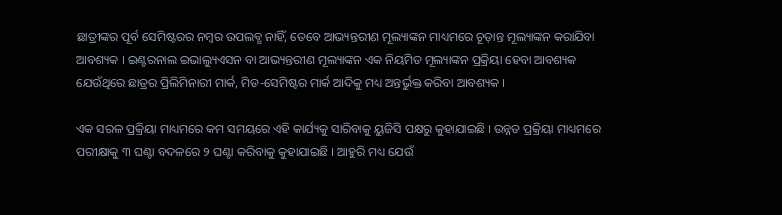ଛାତ୍ରୀଙ୍କର ପୂର୍ବ ସେମିଷ୍ଟରର ନମ୍ବର ଉପଲବ୍ଧ ନାହିଁ, ତେବେ ଆଭ୍ୟନ୍ତରୀଣ ମୂଲ୍ୟାଙ୍କନ ମାଧ୍ୟମରେ ଚୂଡ଼ାନ୍ତ ମୂଲ୍ୟାଙ୍କନ କରାଯିବା ଆବଶ୍ୟକ । ଇଣ୍ଟରନାଲ ଇଭାଲ୍ୟୁଏସନ ବା ଆଭ୍ୟନ୍ତରୀଣ ମୂଲ୍ୟାଙ୍କନ ଏକ ନିୟମିତ ମୂଲ୍ୟାଙ୍କନ ପ୍ରକ୍ରିୟା ହେବା ଆବଶ୍ୟକ ଯେଉଁଥିରେ ଛାତ୍ରର ପ୍ରିଲିମିନାରୀ ମାର୍କ, ମିଡ-ସେମିଷ୍ଟର ମାର୍କ ଆଦିକୁ ମଧ୍ୟ ଅନ୍ତର୍ଭୁକ୍ତ କରିବା ଆବଶ୍ୟକ ।

ଏକ ସରଳ ପ୍ରକ୍ରିୟା ମାଧ୍ୟମରେ କମ ସମୟରେ ଏହି କାର୍ଯ୍ୟକୁ ସାରିବାକୁ ୟୁଜିସି ପକ୍ଷରୁ କୁହାଯାଇଛି । ଉନ୍ନତ ପ୍ରକ୍ରିୟା ମାଧ୍ୟମରେ ପରୀକ୍ଷାକୁ ୩ ଘଣ୍ଟା ବଦଳରେ ୨ ଘଣ୍ଟା କରିବାକୁ କୁହାଯାଇଛି । ଆହୁରି ମଧ୍ୟ ଯେଉଁ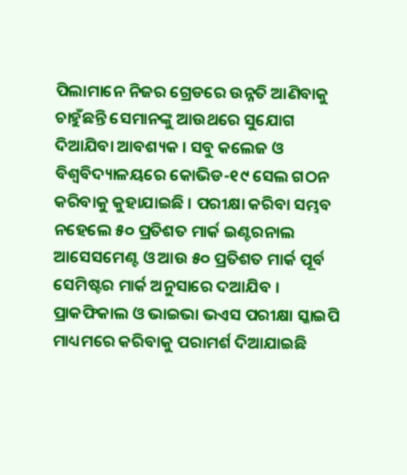ପିଲାମାନେ ନିଜର ଗ୍ରେଡରେ ଉନ୍ନତି ଆଣିବାକୁ ଚାହୁଁଛନ୍ତି ସେମାନଙ୍କୁ ଆଉଥରେ ସୁଯୋଗ ଦିଆଯିବା ଆବଶ୍ୟକ । ସବୁ କଲେଜ ଓ ବିଶ୍ୱବିଦ୍ୟାଳୟରେ କୋଭିଡ-୧୯ ସେଲ ଗଠନ କରିବାକୁ କୁହାଯାଇଛି । ପରୀକ୍ଷା କରିବା ସମ୍ଭବ ନହେଲେ ୫୦ ପ୍ରତିଶତ ମାର୍କ ଇଣ୍ଟରନାଲ ଆସେସମେଣ୍ଟ ଓ ଆଉ ୫୦ ପ୍ରତିଶତ ମାର୍କ ପୂର୍ବ ସେମିଷ୍ଟର ମାର୍କ ଅନୁସାରେ ଦଆଯିବ । ପ୍ରାକଫିକାଲ ଓ ଭାଇଭା ଭଏସ ପରୀକ୍ଷା ସ୍କାଇପି ମାଧ୍ୟମରେ କରିବାକୁ ପରାମର୍ଶ ଦିଆଯାଇଛି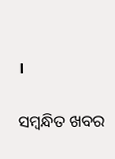।

ସମ୍ବନ୍ଧିତ ଖବର